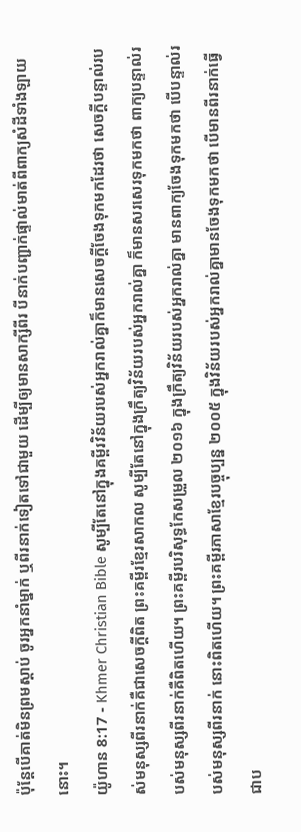ប៉ុន្ដែបើគាត់មិនព្រមស្ដាប់ ចូរអ្នកនាំម្នាក់ ឬពីរនាក់ទៀតទៅជាមួយ ដើម្បីឲ្យមានសាក្សីពីរ បីនាក់បញ្ជាក់ផ្ទាល់មាត់ពីពាក្យសំដីទាំងឡាយនោះ។
យ៉ូហាន 8:17 - Khmer Christian Bible សូម្បីតែនៅក្នុងគម្ពីរវិន័យរបស់អ្នករាល់គ្នាក៏មានសេចក្ដីចែងទុកមកដែរថា សេចក្ដីបន្ទាល់របស់មនុស្សពីរនាក់គឺជាសេចក្ដីពិត ព្រះគម្ពីរខ្មែរសាកល សូម្បីតែនៅក្នុងក្រឹត្យវិន័យរបស់អ្នករាល់គ្នា ក៏មានសរសេរទុកមកថា ពាក្យបន្ទាល់របស់មនុស្សពីរនាក់គឺពិតហើយ។ ព្រះគម្ពីរបរិសុទ្ធកែសម្រួល ២០១៦ ក្នុងក្រឹត្យវិន័យរបស់អ្នករាល់គ្នា មានពាក្យចែងទុកមកថា បើបន្ទាល់របស់មនុស្សពីរនាក់ នោះពិតហើយ។ ព្រះគម្ពីរភាសាខ្មែរបច្ចុប្បន្ន ២០០៥ ក្នុងវិន័យរបស់អ្នករាល់គ្នាមានចែងទុកមកថា បើមានពីរនាក់ធ្វើជាប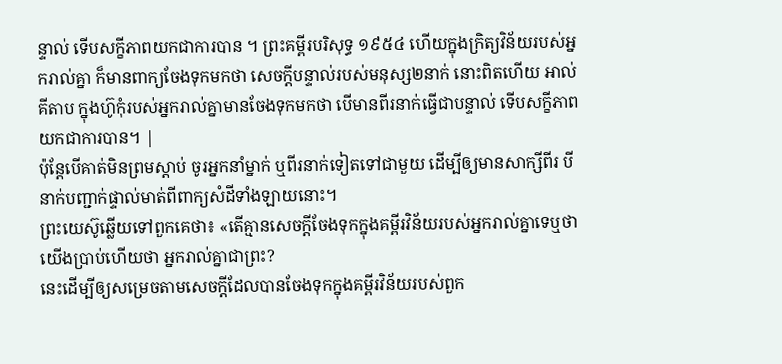ន្ទាល់ ទើបសក្ខីភាពយកជាការបាន ។ ព្រះគម្ពីរបរិសុទ្ធ ១៩៥៤ ហើយក្នុងក្រិត្យវិន័យរបស់អ្នករាល់គ្នា ក៏មានពាក្យចែងទុកមកថា សេចក្ដីបន្ទាល់របស់មនុស្ស២នាក់ នោះពិតហើយ អាល់គីតាប ក្នុងហ៊ូកុំរបស់អ្នករាល់គ្នាមានចែងទុកមកថា បើមានពីរនាក់ធ្វើជាបន្ទាល់ ទើបសក្ខីភាពយកជាការបាន។ |
ប៉ុន្ដែបើគាត់មិនព្រមស្ដាប់ ចូរអ្នកនាំម្នាក់ ឬពីរនាក់ទៀតទៅជាមួយ ដើម្បីឲ្យមានសាក្សីពីរ បីនាក់បញ្ជាក់ផ្ទាល់មាត់ពីពាក្យសំដីទាំងឡាយនោះ។
ព្រះយេស៊ូឆ្លើយទៅពួកគេថា៖ «តើគ្មានសេចក្ដីចែងទុកក្នុងគម្ពីរវិន័យរបស់អ្នករាល់គ្នាទេឬថា យើងប្រាប់ហើយថា អ្នករាល់គ្នាជាព្រះ?
នេះដើម្បីឲ្យសម្រេចតាមសេចក្តីដែលបានចែងទុកក្នុងគម្ពីរវិន័យរបស់ពួក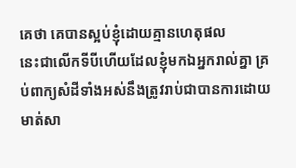គេថា គេបានស្អប់ខ្ញុំដោយគ្មានហេតុផល
នេះជាលើកទីបីហើយដែលខ្ញុំមកឯអ្នករាល់គ្នា គ្រប់ពាក្យសំដីទាំងអស់នឹងត្រូវរាប់ជាបានការដោយមាត់សា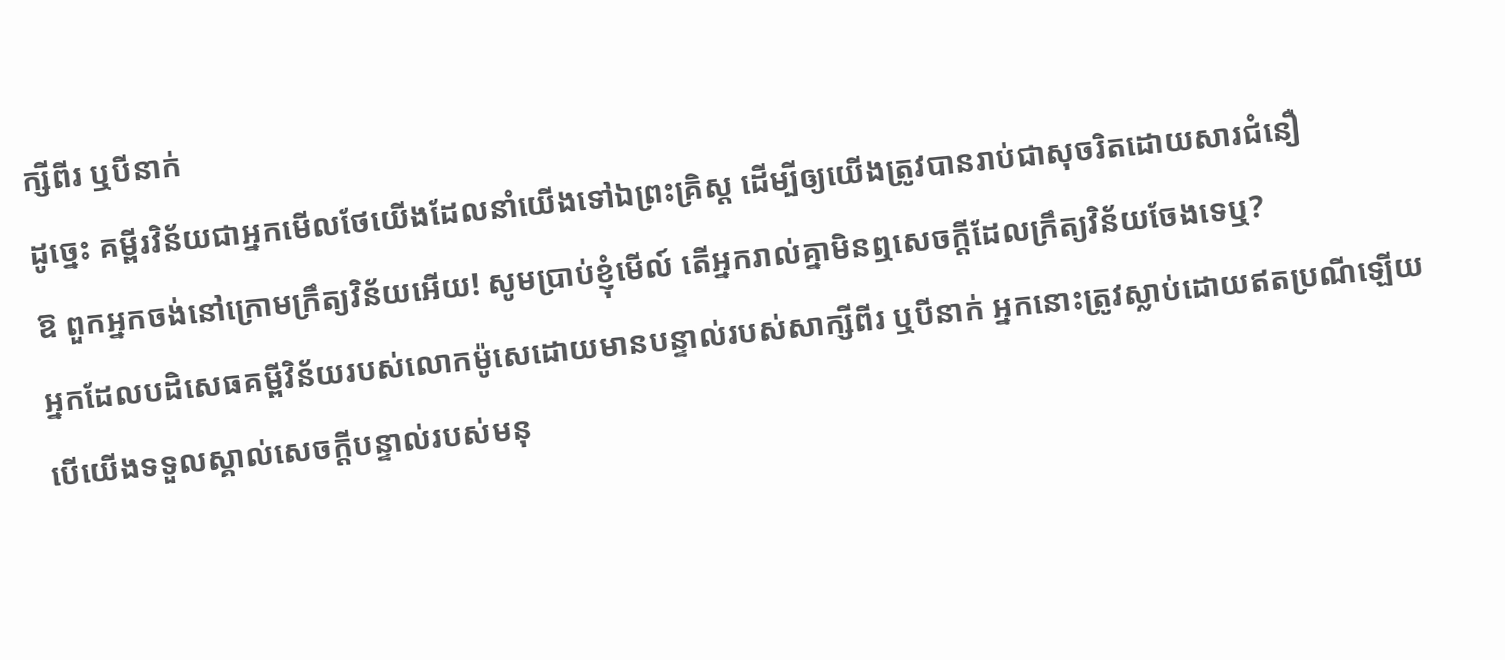ក្សីពីរ ឬបីនាក់
ដូច្នេះ គម្ពីរវិន័យជាអ្នកមើលថែយើងដែលនាំយើងទៅឯព្រះគ្រិស្ដ ដើម្បីឲ្យយើងត្រូវបានរាប់ជាសុចរិតដោយសារជំនឿ
ឱ ពួកអ្នកចង់នៅក្រោមក្រឹត្យវិន័យអើយ! សូមប្រាប់ខ្ញុំមើល៍ តើអ្នករាល់គ្នាមិនឮសេចក្តីដែលក្រឹត្យវិន័យចែងទេឬ?
អ្នកដែលបដិសេធគម្ពីវិន័យរបស់លោកម៉ូសេដោយមានបន្ទាល់របស់សាក្សីពីរ ឬបីនាក់ អ្នកនោះត្រូវស្លាប់ដោយឥតប្រណីឡើយ
បើយើងទទួលស្គាល់សេចក្ដីបន្ទាល់របស់មនុ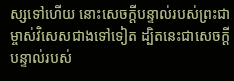ស្សទៅហើយ នោះសេចក្ដីបន្ទាល់របស់ព្រះជាម្ចាស់វិសេសជាងទៅទៀត ដ្បិតនេះជាសេចក្ដីបន្ទាល់របស់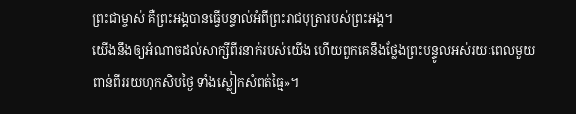ព្រះជាម្ចាស់ គឺព្រះអង្គបានធ្វើបន្ទាល់អំពីព្រះរាជបុត្រារបស់ព្រះអង្គ។
យើងនឹងឲ្យអំណាចដល់សាក្សីពីរនាក់របស់យើង ហើយពួកគេនឹងថ្លែងព្រះបន្ទូលអស់រយៈពេលមួយពាន់ពីររយហុកសិបថ្ងៃ ទាំងស្លៀកសំពត់ធ្មៃ»។